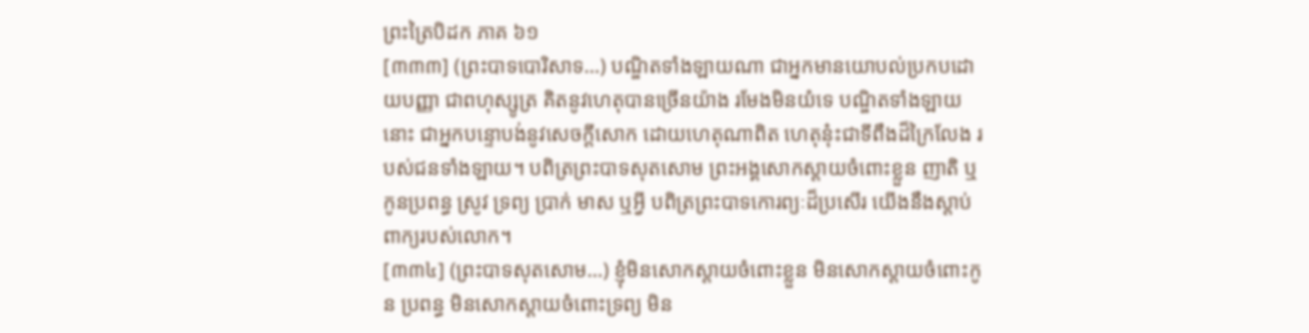ព្រះត្រៃបិដក ភាគ ៦១
[៣៣៣] (ព្រះបាទបោរិសាទ…) បណ្ឌិតទាំងឡាយណា ជាអ្នកមានយោបល់ប្រកបដោយបញ្ញា ជាពហុស្សូត្រ គិតនូវហេតុបានច្រើនយ៉ាង រមែងមិនយំទេ បណ្ឌិតទាំងឡាយនោះ ជាអ្នកបន្ទោបង់នូវសេចក្តីសោក ដោយហេតុណាពិត ហេតុនុ៎ះជាទីពឹងដ៏ក្រៃលែង របស់ជនទាំងឡាយ។ បពិត្រព្រះបាទសុតសោម ព្រះអង្គសោកស្តាយចំពោះខ្លួន ញាតិ ឬកូនប្រពន្ធ ស្រូវ ទ្រព្យ ប្រាក់ មាស ឬអ្វី បពិត្រព្រះបាទកោរព្យៈដ៏ប្រសើរ យើងនឹងស្តាប់ពាក្យរបស់លោក។
[៣៣៤] (ព្រះបាទសុតសោម…) ខ្ញុំមិនសោកស្តាយចំពោះខ្លួន មិនសោកស្តាយចំពោះកូន ប្រពន្ធ មិនសោកស្តាយចំពោះទ្រព្យ មិន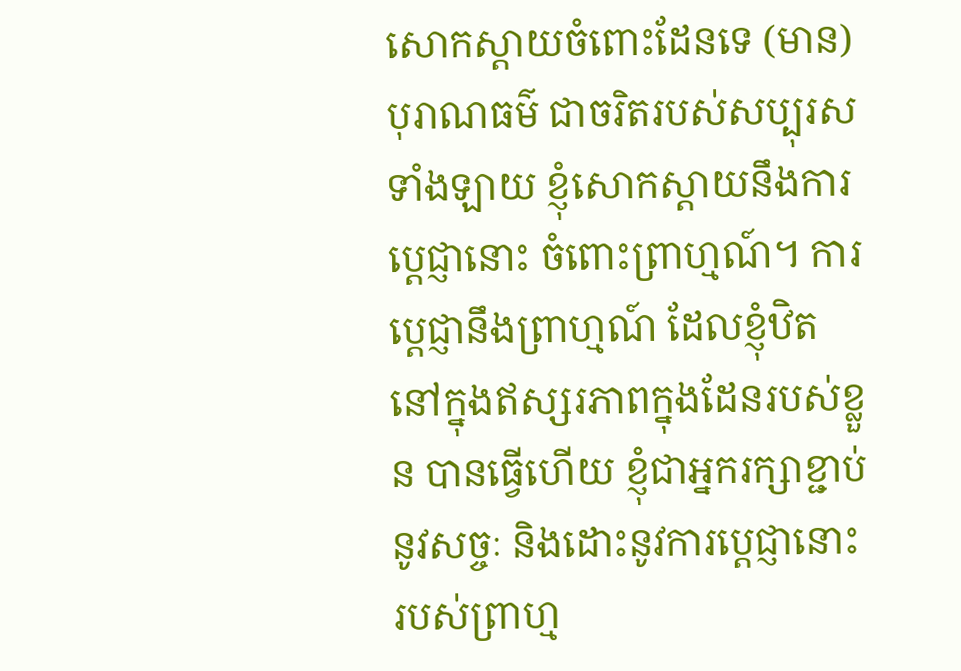សោកស្តាយចំពោះដែនទេ (មាន) បុរាណធម៌ ជាចរិតរបស់សប្បុរសទាំងឡាយ ខ្ញុំសោកស្តាយនឹងការប្តេជ្ញានោះ ចំពោះព្រាហ្មណ៍។ ការប្តេជ្ញានឹងព្រាហ្មណ៍ ដែលខ្ញុំឋិតនៅក្នុងឥស្សរភាពក្នុងដែនរបស់ខ្លួន បានធ្វើហើយ ខ្ញុំជាអ្នករក្សាខ្ជាប់នូវសច្ចៈ និងដោះនូវការប្តេជ្ញានោះរបស់ព្រាហ្ម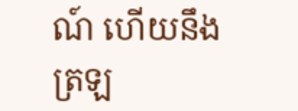ណ៍ ហើយនឹងត្រឡ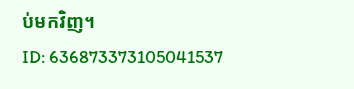ប់មកវិញ។
ID: 636873373105041537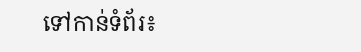ទៅកាន់ទំព័រ៖